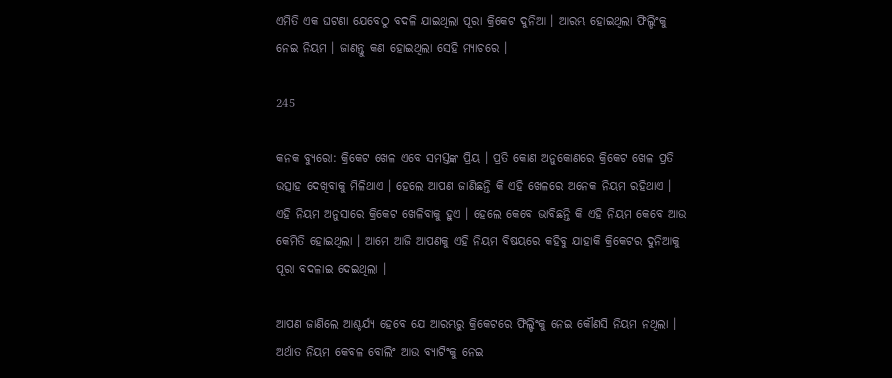ଏମିତି ଏକ ଘଟଣା ଯେବେଠୁ ବଦଳି ଯାଇଥିଲା ପୂରା କ୍ରିକେଟ ଦୁନିଆ । ଆରମ୍ଭ ହୋଇଥିଲା ଫିଲ୍ଡିଂକୁ ନେଇ ନିୟମ । ଜାଣନ୍ତୁ କଣ ହୋଇଥିଲା ସେହି ମ୍ୟାଚରେ ।

245

କନକ ବ୍ୟୁରୋ: କ୍ରିକେଟ ଖେଳ ଏବେ ସମସ୍ତଙ୍କ ପ୍ରିୟ । ପ୍ରତି କୋଣ ଅନୁକୋଣରେ କ୍ରିକେଟ ଖେଳ ପ୍ରତି ଉତ୍ସାହ ଦେଖିବାକୁ ମିଳିଥାଏ । ହେଲେ ଆପଣ ଜାଣିଛନ୍ତି କି ଏହି ଖେଳରେ ଅନେକ ନିୟମ ରହିଥାଏ । ଏହି ନିୟମ ଅନୁସାରେ କ୍ରିକେଟ ଖେଳିବାକୁ ହୁଏ । ହେଲେ କେବେ ଭାବିଛନ୍ତି କି ଏହି ନିୟମ କେବେ ଆଉ କେମିତି ହୋଇଥିଲା । ଆମେ ଆଜି ଆପଣକୁ ଏହି ନିୟମ ବିଷୟରେ କହିବୁ ଯାହାକି କ୍ରିକେଟର ଦୁନିଆକୁ ପୂରା ବଦଳାଇ ଦେଇଥିଲା ।

ଆପଣ ଜାଣିଲେ ଆଶ୍ଚର୍ଯ୍ୟ ହେବେ ଯେ ଆରମ୍ଭରୁ କ୍ରିକେଟରେ ଫିଲ୍ଡିଂକୁ ନେଇ କୌଣସି ନିୟମ ନଥିଲା । ଅର୍ଥାତ ନିୟମ କେବଳ ବୋଲିଂ ଆଉ ବ୍ୟାଟିଂକୁ ନେଇ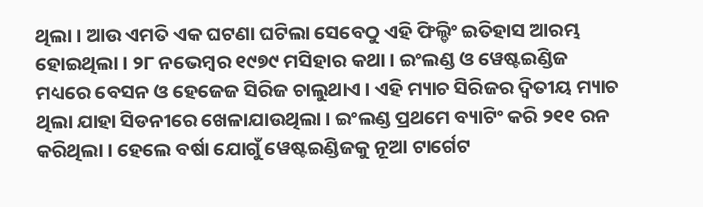ଥିଲା । ଆଉ ଏମତି ଏକ ଘଟଣା ଘଟିଲା ସେବେଠୁ ଏହି ଫିଲ୍ଡିଂ ଇତିହାସ ଆରମ୍ଭ ହୋଇଥିଲା । ୨୮ ନଭେମ୍ବର ୧୯୭୯ ମସିହାର କଥା । ଇଂଲଣ୍ଡ ଓ ୱେଷ୍ଟଇଣ୍ଡିଜ ମଧ୍ୟରେ ବେସନ ଓ ହେଜେଜ ସିରିଜ ଚାଲୁଥାଏ । ଏହି ମ୍ୟାଚ ସିରିଜର ଦ୍ୱିତୀୟ ମ୍ୟାଚ ଥିଲା ଯାହା ସିଡନୀରେ ଖେଳାଯାଉଥିଲା । ଇଂଲଣ୍ଡ ପ୍ରଥମେ ବ୍ୟାଟିଂ କରି ୨୧୧ ରନ କରିଥିଲା । ହେଲେ ବର୍ଷା ଯୋଗୁଁ ୱେଷ୍ଟଇଣ୍ଡିଜକୁ ନୂଆ ଟାର୍ଗେଟ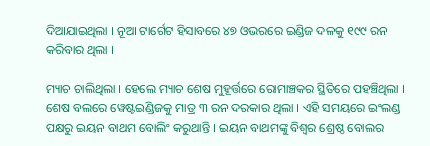ଦିଆଯାଇଥିଲା । ନୂଆ ଟାର୍ଗେଟ ହିସାବରେ ୪୭ ଓଭରରେ ଇଣ୍ଡିଜ ଦଳକୁ ୧୯୯ ରନ କରିବାର ଥିଲା ।

ମ୍ୟାଚ ଚାଲିଥିଲା । ହେଲେ ମ୍ୟାଚ ଶେଷ ମୁହୂର୍ତ୍ତରେ ରୋମାଞ୍ଚକର ସ୍ଥିତିରେ ପହଞ୍ଚିଥିଲା । ଶେଷ ବଲରେ ୱେଷ୍ଟଇଣ୍ଡିଜକୁ ମାତ୍ର ୩ ରନ ଦରକାର ଥିଲା । ଏହି ସମୟରେ ଇଂଲଣ୍ଡ ପକ୍ଷରୁ ଇୟନ ବାଥମ ବୋଲିଂ କରୁଥାନ୍ତି । ଇୟନ ବାଥମଙ୍କୁ ବିଶ୍ୱର ଶ୍ରେଷ୍ଠ ବୋଲର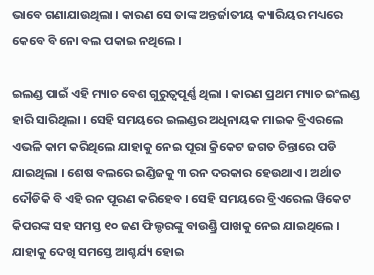ଭାବେ ଗଣାଯାଉଥିଲା । କାରଣ ସେ ତାଙ୍କ ଅନ୍ତର୍ଜାତୀୟ କ୍ୟାରିୟର ମଧ୍ୟରେ କେବେ ବି ନୋ ବଲ ପକାଇ ନଥିଲେ ।

ଇଲଣ୍ଡ ପାଇଁ ଏହି ମ୍ୟାଚ ବେଶ ଗୁରୁତ୍ୱପୂର୍ଣ୍ଣ ଥିଲା । କାରଣ ପ୍ରଥମ ମ୍ୟାଚ ଇଂଲଣ୍ଡ ହାରି ସାରିଥିଲା । ସେହି ସମୟରେ ଇଲଣ୍ଡର ଅଧିନାୟକ ମାଇକ ବ୍ରିଏରଲେ ଏଭଳି କାମ କରିଥିଲେ ଯାହାକୁ ନେଇ ପୂରା କ୍ରିକେଟ ଜଗତ ଚିନ୍ତାରେ ପଡି ଯାଇଥିଲା । ଶେଷ ବଲରେ ଇଣ୍ଡିଜକୁ ୩ ରନ ଦରକାର ହେଉଥାଏ । ଅର୍ଥାତ ଦୌଡିକି ବି ଏହି ରନ ପୂରଣ କରିହେବ । ସେହି ସମୟରେ ବ୍ରିଏରେଲ ୱିକେଟ କିପରଙ୍କ ସହ ସମସ୍ତ ୧୦ ଜଣ ଫିଲ୍ଡରଙ୍କୁ ବାଉଣ୍ଡ୍ରି ପାଖକୁ ନେଇ ଯାଇଥିଲେ । ଯାହାକୁ ଦେଖି ସମସ୍ତେ ଆଶ୍ଚର୍ଯ୍ୟ ହୋଇ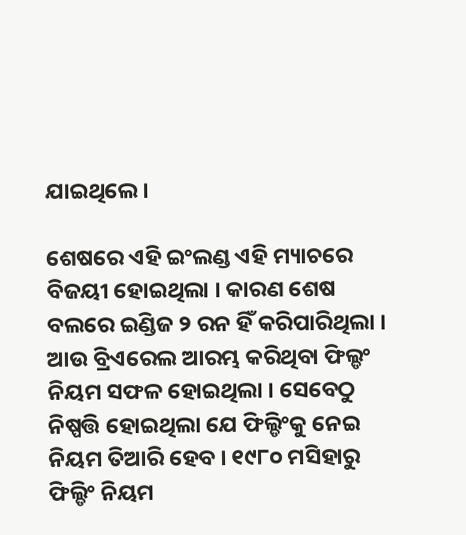ଯାଇଥିଲେ ।

ଶେଷରେ ଏହି ଇଂଲଣ୍ଡ ଏହି ମ୍ୟାଚରେ ବିଜୟୀ ହୋଇଥିଲା । କାରଣ ଶେଷ ବଲରେ ଇଣ୍ଡିଜ ୨ ରନ ହିଁ କରିପାରିଥିଲା । ଆଉ ବ୍ରିଏରେଲ ଆରମ୍ଭ କରିଥିବା ଫିଲ୍ଡଂ ନିୟମ ସଫଳ ହୋଇଥିଲା । ସେବେଠୁ ନିଷ୍ପତ୍ତି ହୋଇଥିଲା ଯେ ଫିଲ୍ଡିଂକୁ ନେଇ ନିୟମ ତିଆରି ହେବ । ୧୯୮୦ ମସିହାରୁ ଫିଲ୍ଡିଂ ନିୟମ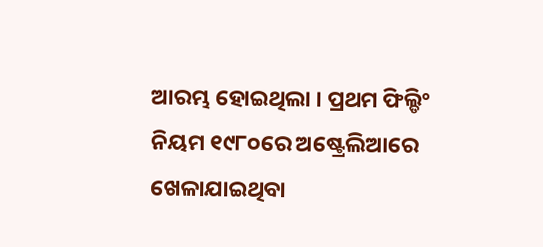ଆରମ୍ଭ ହୋଇଥିଲା । ପ୍ରଥମ ଫିଲ୍ଡିଂ ନିୟମ ୧୯୮୦ରେ ଅଷ୍ଟ୍ରେଲିଆରେ ଖେଳାଯାଇଥିବା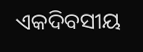ଏକଦିବସୀୟ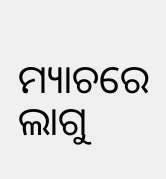ମ୍ୟାଚରେ ଲାଗୁ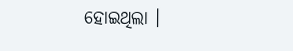ହୋଇଥିଲା ।